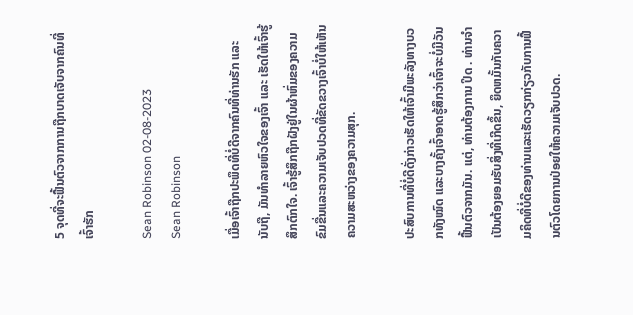5 ຈຸດທີ່ຈະຟື້ນຕົວຈາກການຖືກບາດເຈັບຈາກຄົນທີ່ເຈົ້າຮັກ

Sean Robinson 02-08-2023
Sean Robinson

ເມື່ອເຈົ້າຖືກປະພຶດທີ່ບໍ່ດີຈາກຄົນທີ່ທ່ານຮັກ ແລະ ນັບຖື, ມັນທຳລາຍຫົວໃຈຂອງເຈົ້າ ແລະ ເຮັດໃຫ້ເຈົ້າຮູ້ສຶກຕົກໃຈ. ເຈົ້າຮູ້ສຶກຖືກຝັງຢູ່ໃນຜ້າຫົ່ມຂອງຄວາມຂົມຂື່ນແລະຄວາມເຈັບປວດທີ່ຂັດຂວາງເຈົ້າບໍ່ໃຫ້ເຫັນຄວາມສະຫວ່າງຂອງຄວາມສຸກ.

ປະສົບການທີ່ບໍ່ດີດັ່ງກ່າວເຮັດໃຫ້ເຈົ້າມີພະລັງທາງບວກທັງໝົດ ແລະບາງຄັ້ງເຈົ້າອາດຮູ້ສຶກວ່າເຈົ້າຈະບໍ່ມີວັນຟື້ນຕົວຈາກມັນ. ແຕ່, ທ່ານຕ້ອງການ ປິດ . ທ່ານຈໍາເປັນຕ້ອງຍອມຮັບສິ່ງທີ່ເກີດຂຶ້ນ, ຍຶດຫມັ້ນກັບຄວາມຄິດທີ່ບໍ່ດີຂອງທ່ານແລະເຮັດວຽກກ່ຽວກັບການຟື້ນຕົວໂດຍການປ່ອຍໃຫ້ຄວາມເຈັບປວດ.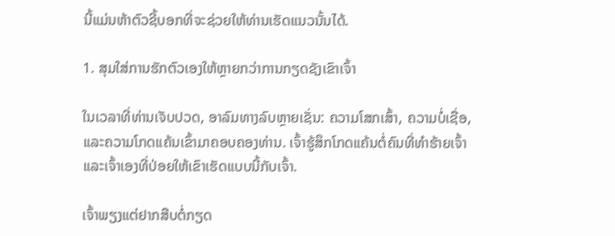ນີ້ແມ່ນຫ້າຕົວຊີ້ບອກທີ່ຈະຊ່ວຍໃຫ້ທ່ານເຮັດແນວນັ້ນໄດ້.

1. ສຸມໃສ່ການຮັກຕົວເອງໃຫ້ຫຼາຍກວ່າການກຽດຊັງເຂົາເຈົ້າ

ໃນເວລາທີ່ທ່ານເຈັບປວດ, ອາລົມທາງລົບຫຼາຍເຊັ່ນ: ຄວາມໂສກເສົ້າ, ຄວາມບໍ່ເຊື່ອ, ແລະຄວາມໂກດແຄ້ນເຂົ້າມາຄອບຄອງທ່ານ. ເຈົ້າຮູ້ສຶກໂກດແຄ້ນຕໍ່ຄົນທີ່ທຳຮ້າຍເຈົ້າ ແລະເຈົ້າເອງທີ່ປ່ອຍໃຫ້ເຂົາເຮັດແບບນີ້ກັບເຈົ້າ.

ເຈົ້າພຽງແຕ່ຢາກສືບຕໍ່ກຽດ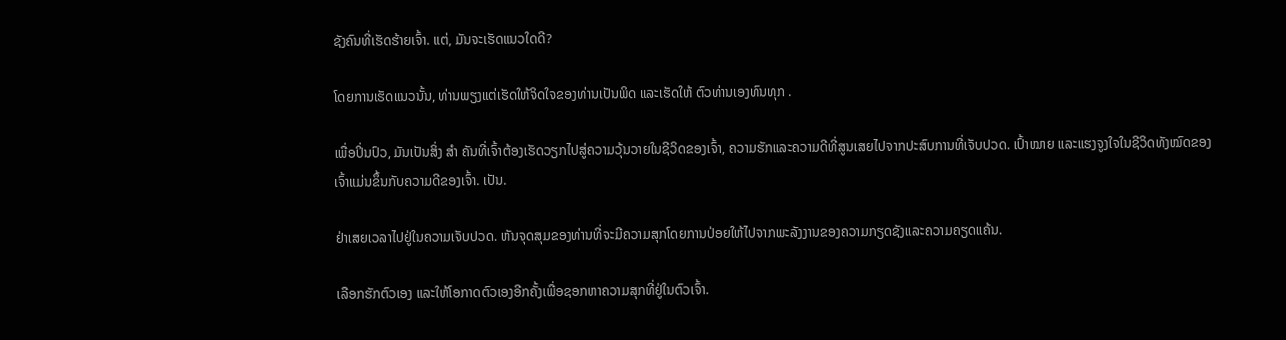ຊັງຄົນທີ່ເຮັດຮ້າຍເຈົ້າ. ແຕ່, ມັນຈະເຮັດແນວໃດດີ?

ໂດຍການເຮັດແນວນັ້ນ, ທ່ານພຽງແຕ່ເຮັດໃຫ້ຈິດໃຈຂອງທ່ານເປັນພິດ ແລະເຮັດໃຫ້ ຕົວທ່ານເອງທົນທຸກ .

ເພື່ອປິ່ນປົວ, ມັນເປັນສິ່ງ ສຳ ຄັນທີ່ເຈົ້າຕ້ອງເຮັດວຽກໄປສູ່ຄວາມວຸ້ນວາຍໃນຊີວິດຂອງເຈົ້າ, ຄວາມຮັກແລະຄວາມດີທີ່ສູນເສຍໄປຈາກປະສົບການທີ່ເຈັບປວດ. ເປົ້າໝາຍ ແລະແຮງຈູງໃຈໃນຊີວິດທັງໝົດຂອງເຈົ້າແມ່ນຂຶ້ນກັບຄວາມດີຂອງເຈົ້າ. ເປັນ.

ຢ່າເສຍເວລາໄປຢູ່ໃນຄວາມເຈັບປວດ. ຫັນຈຸດສຸມຂອງທ່ານທີ່ຈະມີຄວາມສຸກໂດຍການປ່ອຍໃຫ້ໄປຈາກພະລັງງານຂອງຄວາມກຽດຊັງແລະຄວາມຄຽດແຄ້ນ.

ເລືອກຮັກຕົວເອງ ແລະໃຫ້ໂອກາດຕົວເອງອີກຄັ້ງເພື່ອຊອກຫາຄວາມສຸກທີ່ຢູ່ໃນຕົວເຈົ້າ.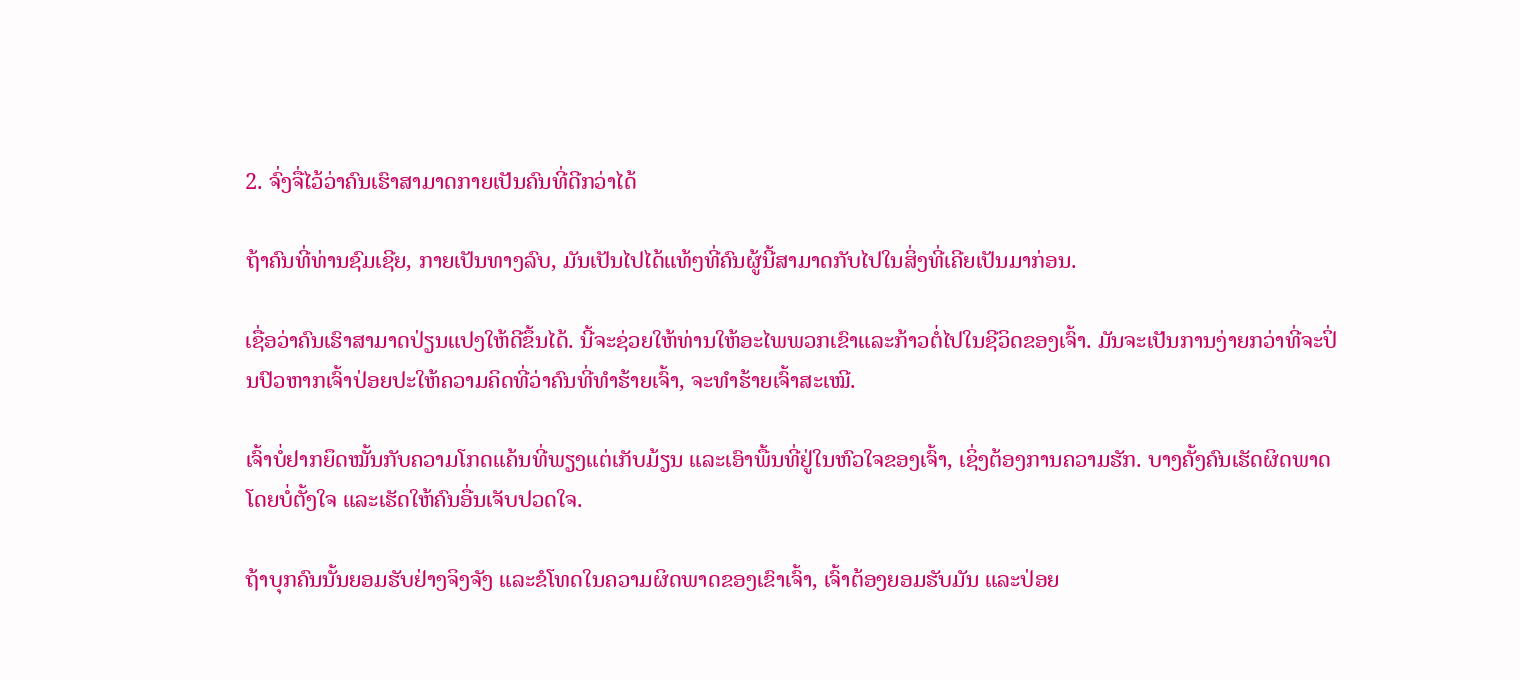2. ຈົ່ງຈື່ໄວ້ວ່າຄົນເຮົາສາມາດກາຍເປັນຄົນທີ່ດີກວ່າໄດ້

ຖ້າຄົນທີ່ທ່ານຊົມເຊີຍ, ກາຍເປັນທາງລົບ, ມັນເປັນໄປໄດ້ແທ້ໆທີ່ຄົນຜູ້ນີ້ສາມາດກັບໄປໃນສິ່ງທີ່ເຄີຍເປັນມາກ່ອນ.

ເຊື່ອວ່າຄົນເຮົາສາມາດປ່ຽນແປງໃຫ້ດີຂຶ້ນໄດ້. ນີ້ຈະຊ່ວຍໃຫ້ທ່ານໃຫ້ອະໄພພວກເຂົາແລະກ້າວຕໍ່ໄປໃນຊີວິດຂອງເຈົ້າ. ມັນຈະເປັນການງ່າຍກວ່າທີ່ຈະປິ່ນປົວຫາກເຈົ້າປ່ອຍປະໃຫ້ຄວາມຄິດທີ່ວ່າຄົນທີ່ທຳຮ້າຍເຈົ້າ, ຈະທຳຮ້າຍເຈົ້າສະເໝີ.

ເຈົ້າບໍ່ຢາກຍຶດໝັ້ນກັບຄວາມໂກດແຄ້ນທີ່ພຽງແຕ່ເກັບມ້ຽນ ແລະເອົາພື້ນທີ່ຢູ່ໃນຫົວໃຈຂອງເຈົ້າ, ເຊິ່ງຕ້ອງການຄວາມຮັກ. ບາງຄັ້ງຄົນເຮັດຜິດພາດໂດຍບໍ່ຕັ້ງໃຈ ແລະເຮັດໃຫ້ຄົນອື່ນເຈັບປວດໃຈ.

ຖ້າບຸກຄົນນັ້ນຍອມຮັບຢ່າງຈິງຈັງ ແລະຂໍໂທດໃນຄວາມຜິດພາດຂອງເຂົາເຈົ້າ, ເຈົ້າຕ້ອງຍອມຮັບມັນ ແລະປ່ອຍ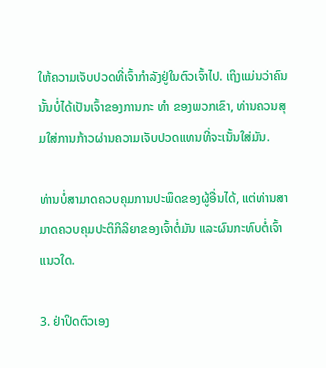ໃຫ້ຄວາມເຈັບປວດທີ່ເຈົ້າກຳລັງຢູ່ໃນຕົວເຈົ້າໄປ. ເຖິງແມ່ນວ່າຄົນນັ້ນບໍ່ໄດ້ເປັນເຈົ້າຂອງການກະ ທຳ ຂອງພວກເຂົາ, ທ່ານຄວນສຸມໃສ່ການກ້າວຜ່ານຄວາມເຈັບປວດແທນທີ່ຈະເນັ້ນໃສ່ມັນ.

ທ່ານບໍ່ສາມາດຄວບຄຸມການປະພຶດຂອງຜູ້ອື່ນໄດ້, ແຕ່ທ່ານສາມາດຄວບຄຸມປະຕິກິລິຍາຂອງເຈົ້າຕໍ່ມັນ ແລະຜົນກະທົບຕໍ່ເຈົ້າແນວໃດ.

3. ຢ່າປິດຕົວເອງ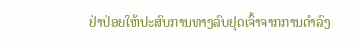ຢ່າປ່ອຍໃຫ້ປະສົບການທາງລົບຢຸດເຈົ້າຈາກການດໍາລົງ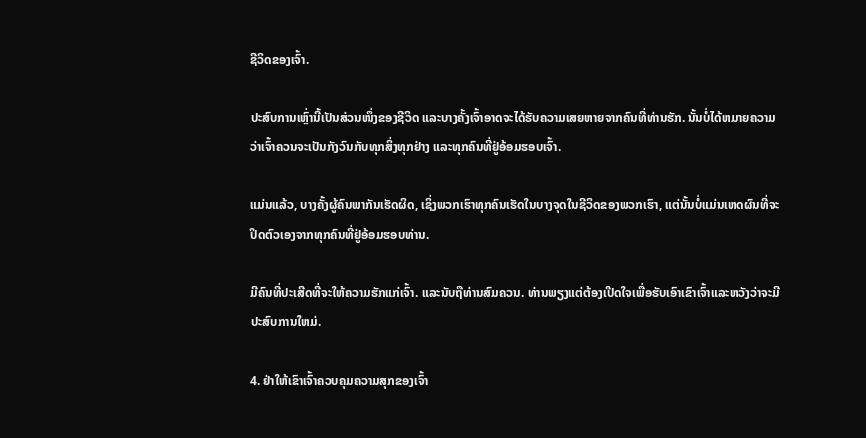ຊີວິດຂອງເຈົ້າ.

ປະສົບການເຫຼົ່ານີ້ເປັນສ່ວນໜຶ່ງຂອງຊີວິດ ແລະບາງຄັ້ງເຈົ້າອາດຈະໄດ້ຮັບຄວາມເສຍຫາຍຈາກຄົນທີ່ທ່ານຮັກ. ນັ້ນບໍ່ໄດ້ຫມາຍຄວາມວ່າເຈົ້າຄວນຈະເປັນກັງວົນກັບທຸກສິ່ງທຸກຢ່າງ ແລະທຸກຄົນທີ່ຢູ່ອ້ອມຮອບເຈົ້າ.

ແມ່ນແລ້ວ, ບາງຄັ້ງຜູ້ຄົນພາກັນເຮັດຜິດ, ເຊິ່ງພວກເຮົາທຸກຄົນເຮັດໃນບາງຈຸດໃນຊີວິດຂອງພວກເຮົາ, ແຕ່ນັ້ນບໍ່ແມ່ນເຫດຜົນທີ່ຈະປິດຕົວເອງຈາກທຸກຄົນທີ່ຢູ່ອ້ອມຮອບທ່ານ.

ມີຄົນທີ່ປະເສີດທີ່ຈະໃຫ້ຄວາມຮັກແກ່ເຈົ້າ. ແລະນັບຖືທ່ານສົມຄວນ. ທ່ານພຽງແຕ່ຕ້ອງເປີດໃຈເພື່ອຮັບເອົາເຂົາເຈົ້າແລະຫວັງວ່າຈະມີປະສົບການໃຫມ່.

4. ຢ່າໃຫ້ເຂົາເຈົ້າຄວບຄຸມຄວາມສຸກຂອງເຈົ້າ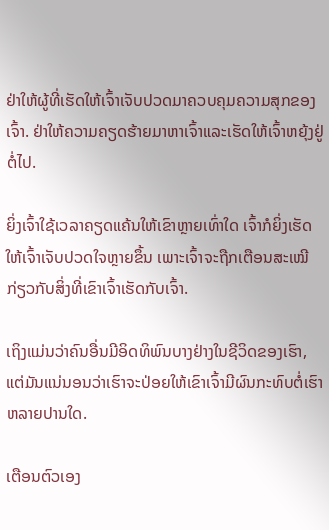ຢ່າໃຫ້ຜູ້ທີ່ເຮັດໃຫ້ເຈົ້າເຈັບປວດມາຄວບຄຸມຄວາມສຸກຂອງເຈົ້າ. ຢ່າໃຫ້ຄວາມຄຽດຮ້າຍມາຫາເຈົ້າແລະເຮັດໃຫ້ເຈົ້າຫຍຸ້ງຢູ່ຕໍ່ໄປ.

ຍິ່ງເຈົ້າໃຊ້ເວລາຄຽດແຄ້ນໃຫ້ເຂົາຫຼາຍເທົ່າໃດ ເຈົ້າກໍຍິ່ງເຮັດໃຫ້ເຈົ້າເຈັບປວດໃຈຫຼາຍຂຶ້ນ ເພາະເຈົ້າຈະຖືກເຕືອນສະເໝີກ່ຽວກັບສິ່ງທີ່ເຂົາເຈົ້າເຮັດກັບເຈົ້າ.

ເຖິງແມ່ນວ່າຄົນອື່ນມີອິດທິພົນບາງຢ່າງໃນຊີວິດຂອງເຮົາ, ແຕ່ມັນແນ່ນອນວ່າເຮົາຈະປ່ອຍໃຫ້ເຂົາເຈົ້າມີຜົນກະທົບຕໍ່ເຮົາຫລາຍປານໃດ.

ເຕືອນຕົວເອງ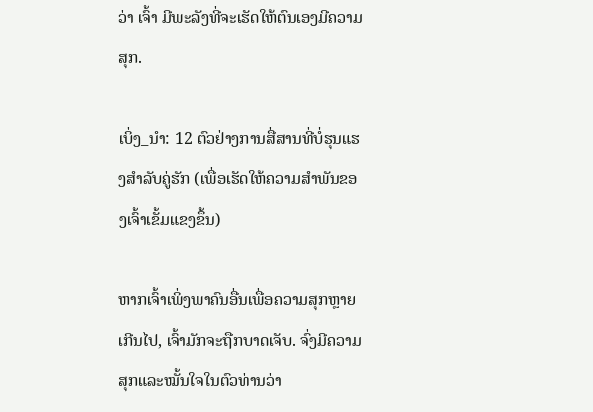ວ່າ ເຈົ້າ ມີພະລັງທີ່ຈະເຮັດໃຫ້ຕົນເອງມີຄວາມສຸກ.

ເບິ່ງ_ນຳ: 12 ຕົວຢ່າງການສື່ສານທີ່ບໍ່ຮຸນແຮງສໍາລັບຄູ່ຮັກ (ເພື່ອເຮັດໃຫ້ຄວາມສໍາພັນຂອງເຈົ້າເຂັ້ມແຂງຂຶ້ນ)

ຫາກເຈົ້າເພິ່ງພາຄົນອື່ນເພື່ອຄວາມສຸກຫຼາຍເກີນໄປ, ເຈົ້າມັກຈະຖືກບາດເຈັບ. ຈົ່ງມີຄວາມສຸກແລະໝັ້ນໃຈໃນຕົວທ່ານວ່າ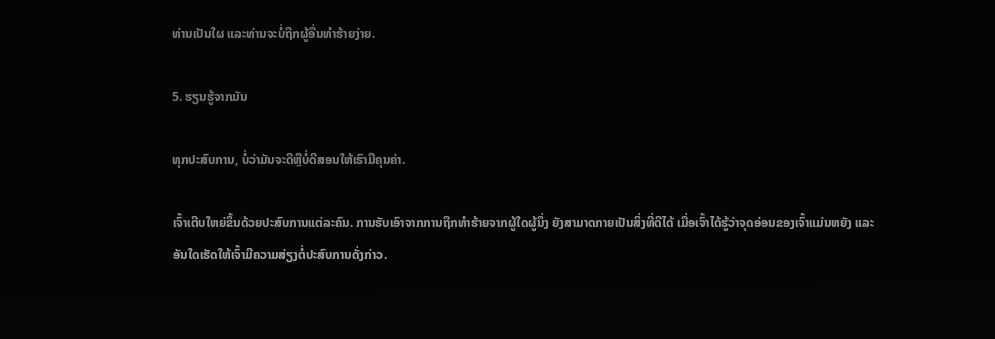ທ່ານເປັນໃຜ ແລະທ່ານຈະບໍ່ຖືກຜູ້ອື່ນທຳຮ້າຍງ່າຍ.

5. ຮຽນຮູ້ຈາກມັນ

ທຸກປະສົບການ, ບໍ່ວ່າມັນຈະດີຫຼືບໍ່ດີສອນໃຫ້ເຮົາມີຄຸນຄ່າ.

ເຈົ້າເຕີບໃຫຍ່ຂຶ້ນດ້ວຍປະສົບການແຕ່ລະຄົນ. ການຮັບເອົາຈາກການຖືກທຳຮ້າຍຈາກຜູ້ໃດຜູ້ນຶ່ງ ຍັງສາມາດກາຍເປັນສິ່ງທີ່ດີໄດ້ ເມື່ອເຈົ້າໄດ້ຮູ້ວ່າຈຸດອ່ອນຂອງເຈົ້າແມ່ນຫຍັງ ແລະອັນໃດເຮັດໃຫ້ເຈົ້າມີຄວາມສ່ຽງຕໍ່ປະສົບການດັ່ງກ່າວ.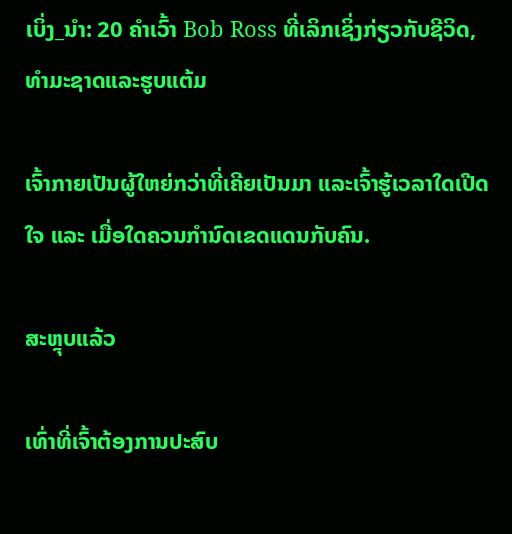ເບິ່ງ_ນຳ: 20 ຄໍາເວົ້າ Bob Ross ທີ່ເລິກເຊິ່ງກ່ຽວກັບຊີວິດ, ທໍາມະຊາດແລະຮູບແຕ້ມ

ເຈົ້າກາຍເປັນຜູ້ໃຫຍ່ກວ່າທີ່ເຄີຍເປັນມາ ແລະເຈົ້າຮູ້ເວລາໃດເປີດໃຈ ແລະ ເມື່ອໃດຄວນກຳນົດເຂດແດນກັບຄົນ.

ສະຫຼຸບແລ້ວ

ເທົ່າທີ່ເຈົ້າຕ້ອງການປະສົບ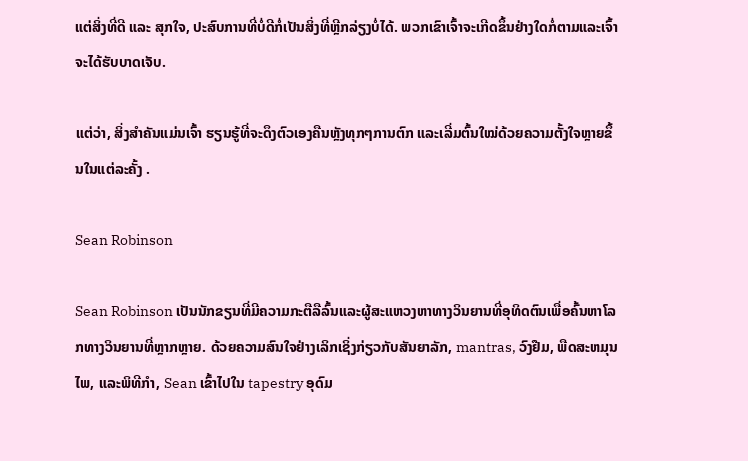ແຕ່ສິ່ງທີ່ດີ ແລະ ສຸກໃຈ, ປະສົບການທີ່ບໍ່ດີກໍ່ເປັນສິ່ງທີ່ຫຼີກລ່ຽງບໍ່ໄດ້. ພວກເຂົາເຈົ້າຈະເກີດຂຶ້ນຢ່າງໃດກໍ່ຕາມແລະເຈົ້າຈະໄດ້ຮັບບາດເຈັບ.

ແຕ່ວ່າ, ສິ່ງສຳຄັນແມ່ນເຈົ້າ ຮຽນຮູ້ທີ່ຈະດຶງຕົວເອງຄືນຫຼັງທຸກໆການຕົກ ແລະເລີ່ມຕົ້ນໃໝ່ດ້ວຍຄວາມຕັ້ງໃຈຫຼາຍຂຶ້ນໃນແຕ່ລະຄັ້ງ .

Sean Robinson

Sean Robinson ເປັນນັກຂຽນທີ່ມີຄວາມກະຕືລືລົ້ນແລະຜູ້ສະແຫວງຫາທາງວິນຍານທີ່ອຸທິດຕົນເພື່ອຄົ້ນຫາໂລກທາງວິນຍານທີ່ຫຼາກຫຼາຍ. ດ້ວຍຄວາມສົນໃຈຢ່າງເລິກເຊິ່ງກ່ຽວກັບສັນຍາລັກ, mantras, ວົງຢືມ, ພືດສະຫມຸນໄພ, ແລະພິທີກໍາ, Sean ເຂົ້າໄປໃນ tapestry ອຸດົມ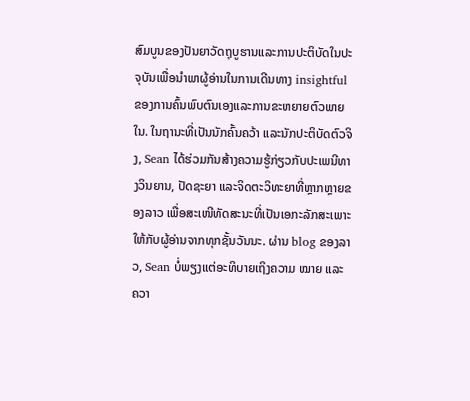ສົມບູນຂອງປັນຍາວັດຖຸບູຮານແລະການປະຕິບັດໃນປະຈຸບັນເພື່ອນໍາພາຜູ້ອ່ານໃນການເດີນທາງ insightful ຂອງການຄົ້ນພົບຕົນເອງແລະການຂະຫຍາຍຕົວພາຍໃນ. ໃນຖານະທີ່ເປັນນັກຄົ້ນຄວ້າ ແລະນັກປະຕິບັດຕົວຈິງ, Sean ໄດ້ຮ່ວມກັນສ້າງຄວາມຮູ້ກ່ຽວກັບປະເພນີທາງວິນຍານ, ປັດຊະຍາ ແລະຈິດຕະວິທະຍາທີ່ຫຼາກຫຼາຍຂອງລາວ ເພື່ອສະເໜີທັດສະນະທີ່ເປັນເອກະລັກສະເພາະໃຫ້ກັບຜູ້ອ່ານຈາກທຸກຊັ້ນວັນນະ. ຜ່ານ blog ຂອງລາວ, Sean ບໍ່ພຽງແຕ່ອະທິບາຍເຖິງຄວາມ ໝາຍ ແລະຄວາ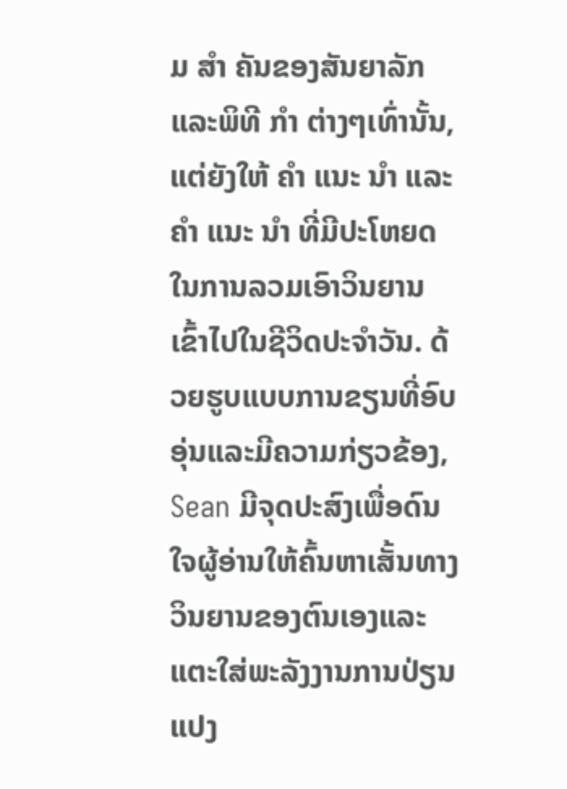ມ ສຳ ຄັນຂອງສັນຍາລັກແລະພິທີ ກຳ ຕ່າງໆເທົ່ານັ້ນ, ແຕ່ຍັງໃຫ້ ຄຳ ແນະ ນຳ ແລະ ຄຳ ແນະ ນຳ ທີ່ມີປະໂຫຍດໃນການລວມເອົາວິນຍານເຂົ້າໄປໃນຊີວິດປະຈໍາວັນ. ດ້ວຍຮູບແບບການຂຽນທີ່ອົບອຸ່ນແລະມີຄວາມກ່ຽວຂ້ອງ, Sean ມີຈຸດປະສົງເພື່ອດົນໃຈຜູ້ອ່ານໃຫ້ຄົ້ນຫາເສັ້ນທາງວິນຍານຂອງຕົນເອງແລະແຕະໃສ່ພະລັງງານການປ່ຽນແປງ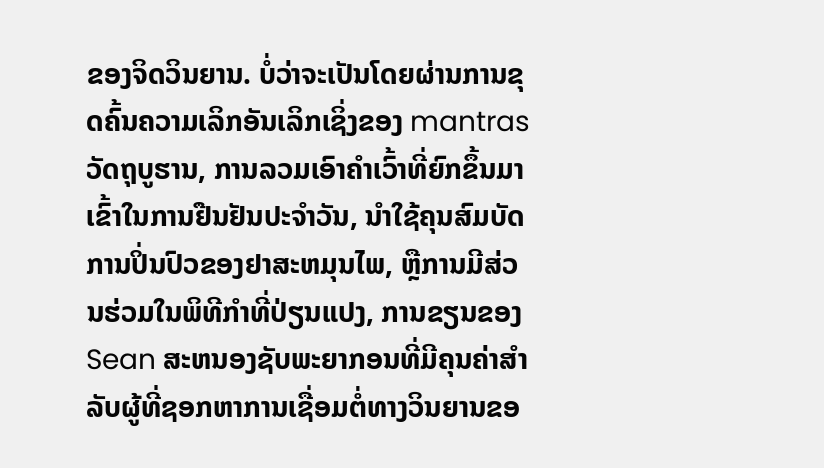ຂອງຈິດວິນຍານ. ບໍ່ວ່າຈະເປັນໂດຍຜ່ານການຂຸດຄົ້ນຄວາມເລິກອັນເລິກເຊິ່ງຂອງ mantras ວັດຖຸບູຮານ, ການລວມເອົາຄໍາເວົ້າທີ່ຍົກຂຶ້ນມາເຂົ້າໃນການຢືນຢັນປະຈໍາວັນ, ນໍາໃຊ້ຄຸນສົມບັດການປິ່ນປົວຂອງຢາສະຫມຸນໄພ, ຫຼືການມີສ່ວນຮ່ວມໃນພິທີກໍາທີ່ປ່ຽນແປງ, ການຂຽນຂອງ Sean ສະຫນອງຊັບພະຍາກອນທີ່ມີຄຸນຄ່າສໍາລັບຜູ້ທີ່ຊອກຫາການເຊື່ອມຕໍ່ທາງວິນຍານຂອ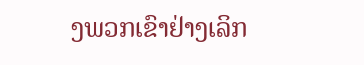ງພວກເຂົາຢ່າງເລິກ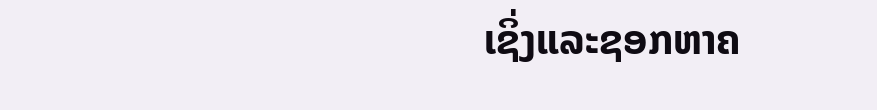ເຊິ່ງແລະຊອກຫາຄ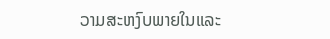ວາມສະຫງົບພາຍໃນແລະ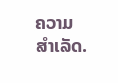ຄວາມສຳເລັດ.